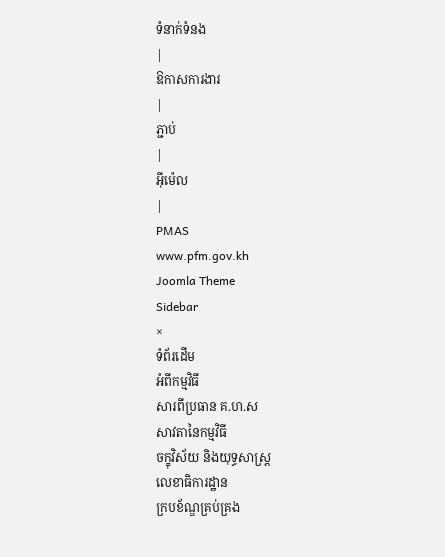ទំនាក់ទំនង
|
ឱកាសការងារ
|
ភ្ជាប់
|
អ៊ីម៉េល
|
PMAS
www.pfm.gov.kh
Joomla Theme
Sidebar
×
ទំព័រដើម
អំពីកម្មវិធី
សារពីប្រធាន គ.ហ.ស
សាវតានៃកម្មវិធី
ចក្ខុវិស័យ និងយុទ្ធសាស្ត្រ
លេខាធិការដ្ឋាន
ក្របខ័ណ្ឌគ្រប់គ្រង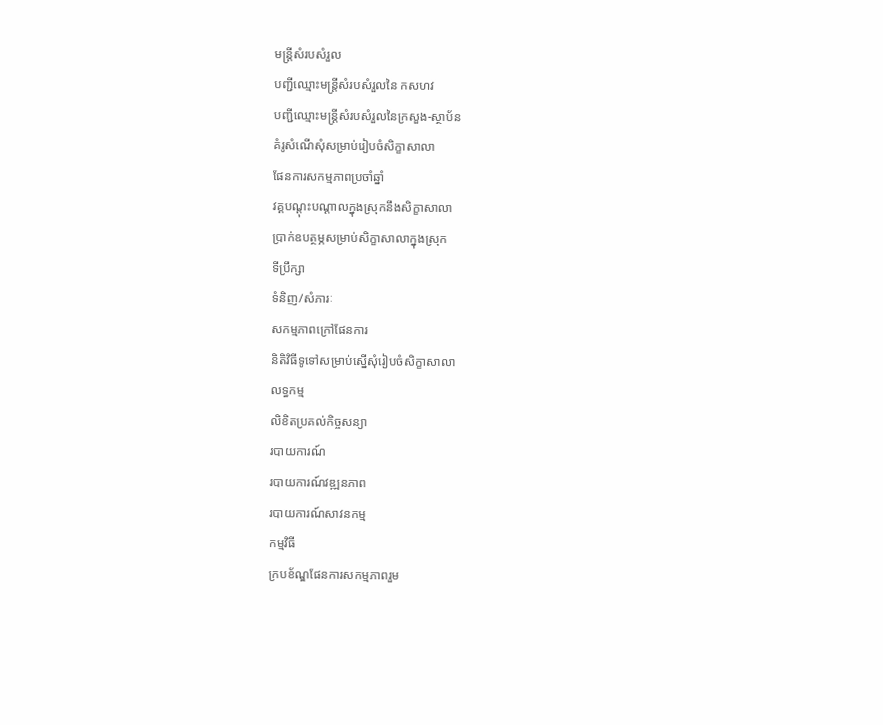មន្ត្រីសំរបសំរួល
បញ្ជីឈ្មោះមន្ត្រីសំរបសំរួលនៃ កសហវ
បញ្ជីឈ្មោះមន្ត្រីសំរបសំរួលនៃក្រសួង-ស្ថាប័ន
គំរូសំណើសុំសម្រាប់រៀបចំសិក្ខាសាលា
ផែនការសកម្មភាពប្រចាំឆ្នាំ
វគ្គបណ្តុះបណ្តាលក្នុងស្រុកនឹងសិក្ខាសាលា
ប្រាក់ឧបត្ថម្ភសម្រាប់សិក្ខាសាលាក្នុងស្រុក
ទីប្រឹក្សា
ទំនិញ/សំភារៈ
សកម្មភាពក្រៅផែនការ
និតិវិធីទូទៅសម្រាប់ស្នើសុំរៀបចំសិក្ខាសាលា
លទ្ធកម្ម
លិខិតប្រគល់កិច្ចសន្យា
របាយការណ៍
របាយការណ៍វឌ្ឍនភាព
របាយការណ៍សាវនកម្ម
កម្មវិធី
ក្របខ័ណ្ឌផែនការសកម្មភាពរួម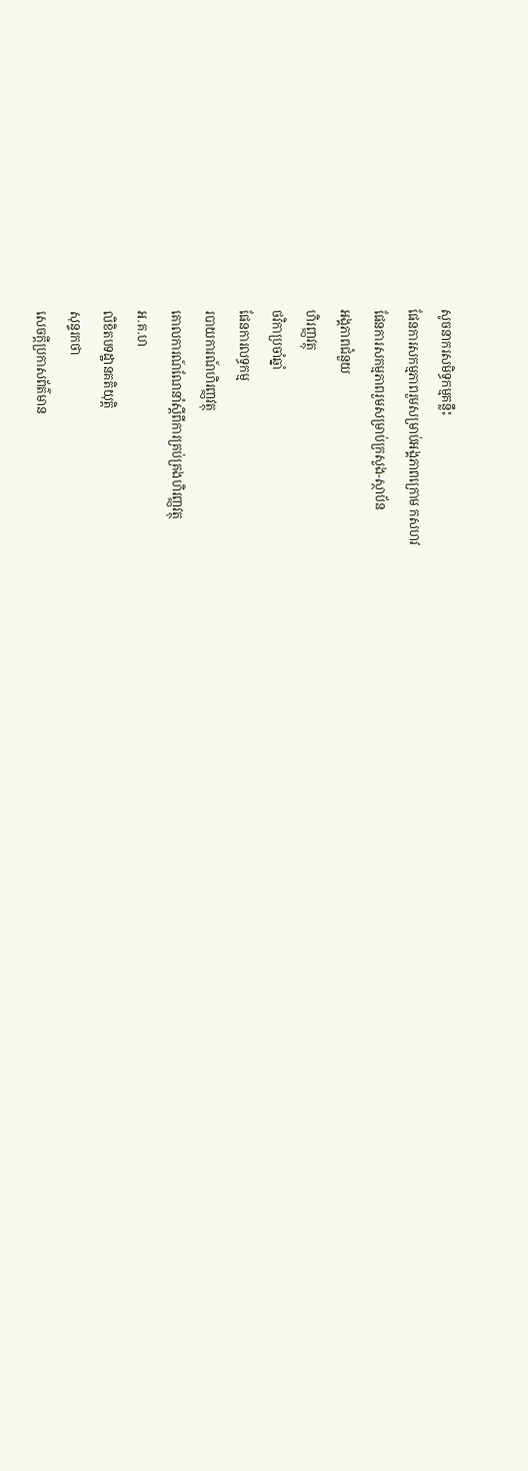សូចនាករសមិទ្ធកម្មគន្លឹះ
ផែនការសកម្មភាពរួមសម្រាប់អង្គភាពក្រោម កសហវ
ផែនការសកម្មភាពរួមសម្រាប់ក្រសួង-ស្ថាប័ន
អង្គភាពជំនួយ
ហិរញ្ញវត្ថុ
ថវិកាប្រចាំឆ្នាំ
ផែនការលទ្ធកម្ម
របាយការណ៍ហិរញ្ញវត្ថុ
គោលការណ៍ណែនាំស្តីពីការគ្រប់គ្រងហិរញ្ញវត្ថុ
អ.គ.ហ
លិខិតបទដ្ឋានគតិយុត្តិ
សុន្ទរកថា
សេចក្តីប្រកាសព័ត៌មាន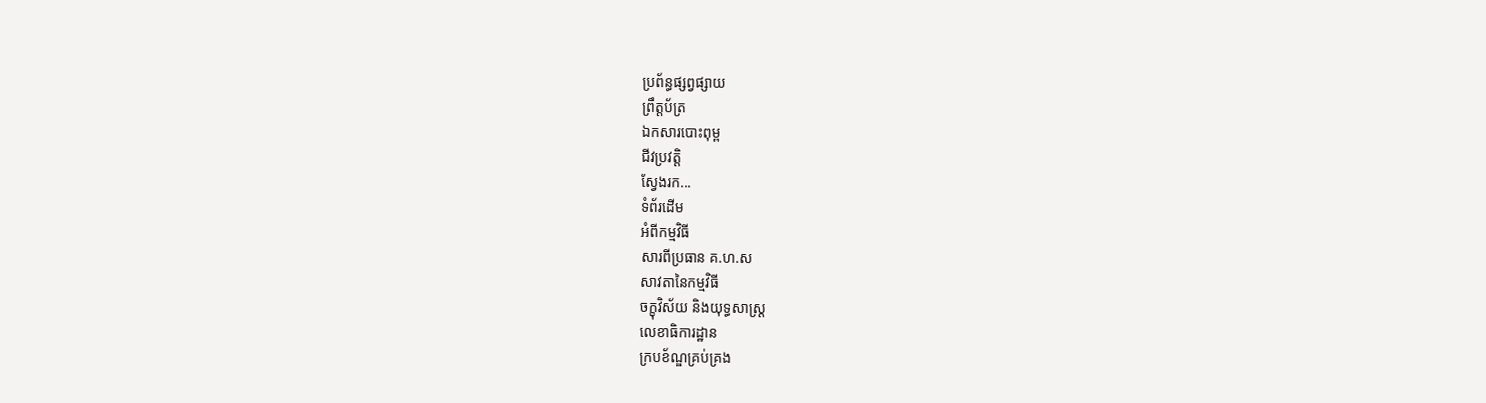ប្រព័ន្ធផ្សព្វផ្សាយ
ព្រឹត្តប័ត្រ
ឯកសារបោះពុម្ព
ជីវប្រវត្តិ
ស្វែងរក...
ទំព័រដើម
អំពីកម្មវិធី
សារពីប្រធាន គ.ហ.ស
សាវតានៃកម្មវិធី
ចក្ខុវិស័យ និងយុទ្ធសាស្ត្រ
លេខាធិការដ្ឋាន
ក្របខ័ណ្ឌគ្រប់គ្រង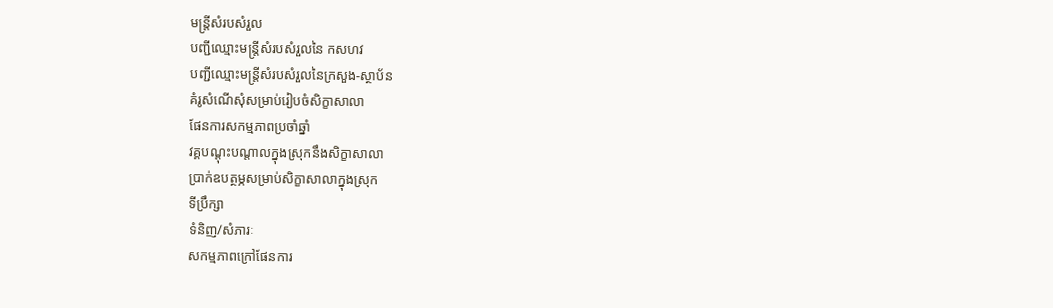មន្ត្រីសំរបសំរួល
បញ្ជីឈ្មោះមន្ត្រីសំរបសំរួលនៃ កសហវ
បញ្ជីឈ្មោះមន្ត្រីសំរបសំរួលនៃក្រសួង-ស្ថាប័ន
គំរូសំណើសុំសម្រាប់រៀបចំសិក្ខាសាលា
ផែនការសកម្មភាពប្រចាំឆ្នាំ
វគ្គបណ្តុះបណ្តាលក្នុងស្រុកនឹងសិក្ខាសាលា
ប្រាក់ឧបត្ថម្ភសម្រាប់សិក្ខាសាលាក្នុងស្រុក
ទីប្រឹក្សា
ទំនិញ/សំភារៈ
សកម្មភាពក្រៅផែនការ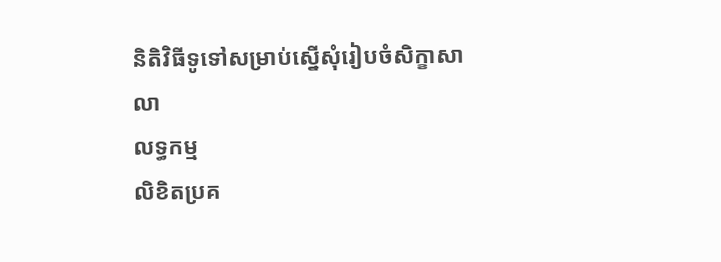និតិវិធីទូទៅសម្រាប់ស្នើសុំរៀបចំសិក្ខាសាលា
លទ្ធកម្ម
លិខិតប្រគ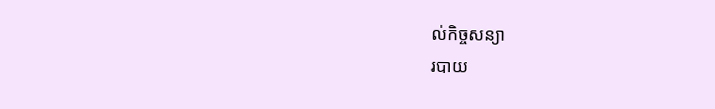ល់កិច្ចសន្យា
របាយ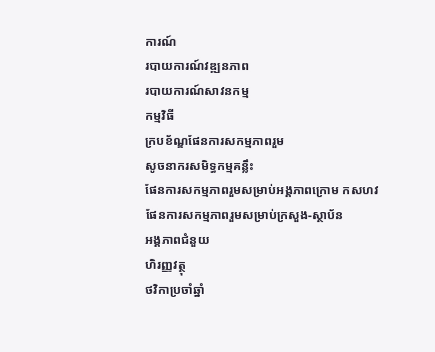ការណ៍
របាយការណ៍វឌ្ឍនភាព
របាយការណ៍សាវនកម្ម
កម្មវិធី
ក្របខ័ណ្ឌផែនការសកម្មភាពរួម
សូចនាករសមិទ្ធកម្មគន្លឹះ
ផែនការសកម្មភាពរួមសម្រាប់អង្គភាពក្រោម កសហវ
ផែនការសកម្មភាពរួមសម្រាប់ក្រសួង-ស្ថាប័ន
អង្គភាពជំនួយ
ហិរញ្ញវត្ថុ
ថវិកាប្រចាំឆ្នាំ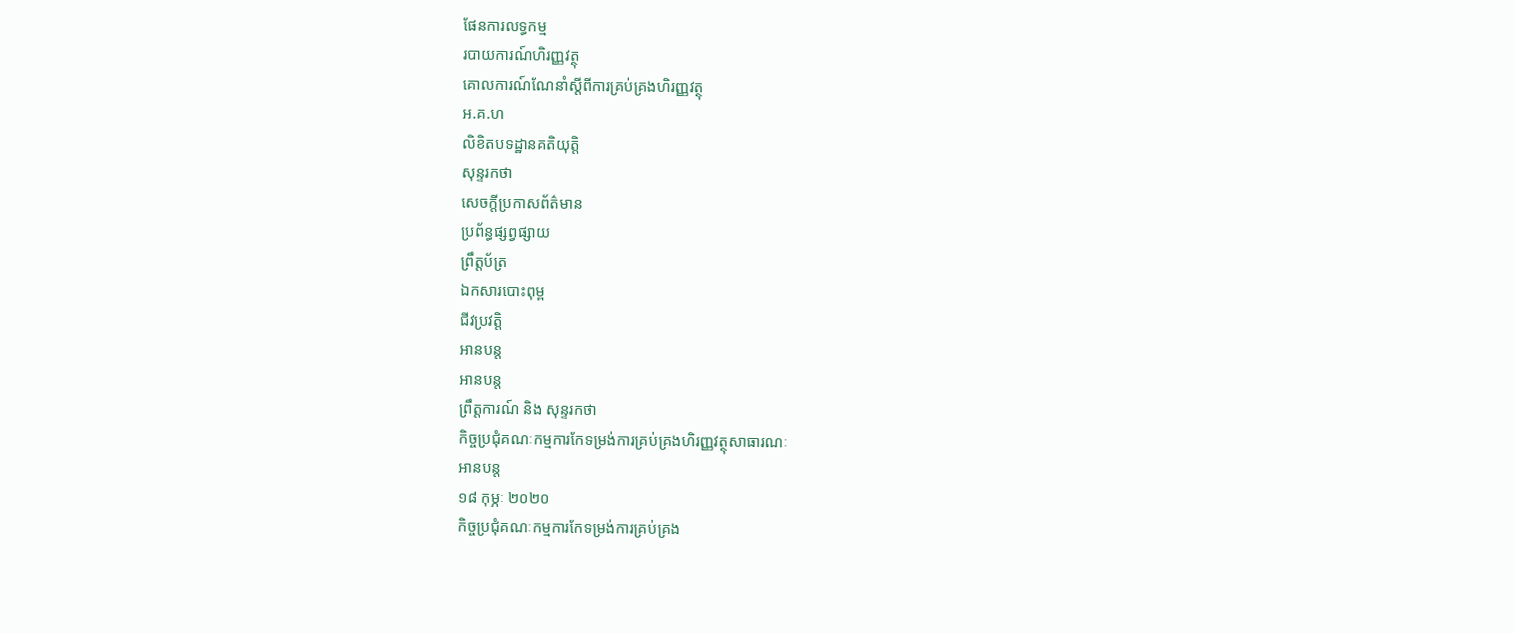ផែនការលទ្ធកម្ម
របាយការណ៍ហិរញ្ញវត្ថុ
គោលការណ៍ណែនាំស្តីពីការគ្រប់គ្រងហិរញ្ញវត្ថុ
អ.គ.ហ
លិខិតបទដ្ឋានគតិយុត្តិ
សុន្ទរកថា
សេចក្តីប្រកាសព័ត៌មាន
ប្រព័ន្ធផ្សព្វផ្សាយ
ព្រឹត្តប័ត្រ
ឯកសារបោះពុម្ព
ជីវប្រវត្តិ
អានបន្ត
អានបន្ត
ព្រឹត្តការណ៍ និង សុន្ទរកថា
កិច្ចប្រជុំគណៈកម្មការកែទម្រង់ការគ្រប់គ្រងហិរញ្ញវត្ថុសាធារណៈ
អានបន្ត
១៨ កុម្ភៈ ២០២០
កិច្ចប្រជុំគណៈកម្មការកែទម្រង់ការគ្រប់គ្រង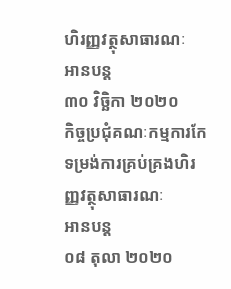ហិរញ្ញវត្ថុសាធារណៈ
អានបន្ត
៣០ វិច្ឆិកា ២០២០
កិច្ចប្រជុំគណៈកម្មការកែទម្រង់ការគ្រប់គ្រងហិរញ្ញវត្ថុសាធារណៈ
អានបន្ត
០៨ តុលា ២០២០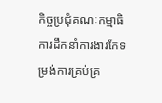កិច្ចប្រជុំគណៈកម្មាធិការដឹកនាំការងារកែទម្រង់ការគ្រប់គ្រ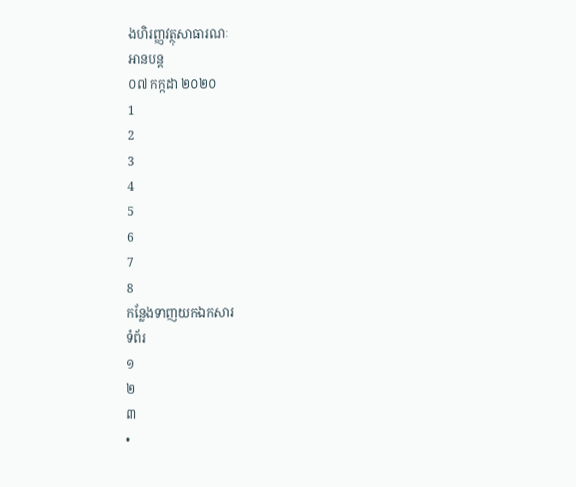ងហិរញ្ញវត្ថុសាធារណៈ
អានបន្ត
០៧ កក្កដា ២០២០
1
2
3
4
5
6
7
8
កន្លែងទាញយកឯកសារ
ទំព័រ
១
២
៣
•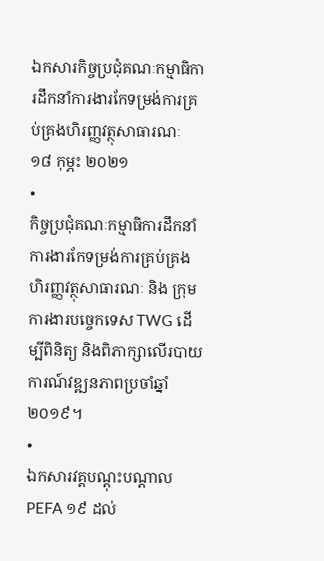ឯកសារកិច្ចប្រជុំគណៈកម្មាធិការដឹកនាំការងារកែទម្រង់ការគ្រប់គ្រងហិរញ្ញវត្ថុសាធារណៈ ១៨ កុម្ភះ ២០២១
•
កិច្ចប្រជុំគណៈកម្មាធិការដឹកនាំការងារកែទម្រង់ការគ្រប់គ្រងហិរញ្ញវត្ថុសាធារណៈ និង ក្រុមការងារបច្ចេកទេស TWG ដើម្បីពិនិត្យ និងពិភាក្សាលើរបាយការណ៍វឌ្ឍនភាពប្រចាំឆ្នាំ ២០១៩។
•
ឯកសារវគ្គបណ្តុះបណ្តាល PEFA ១៩ ដល់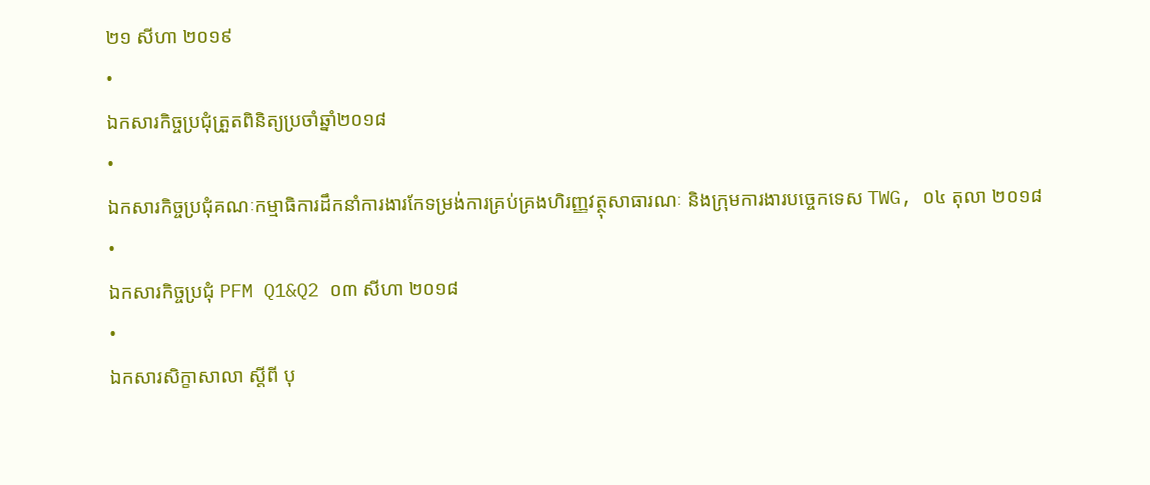២១ សីហា ២០១៩
•
ឯកសារកិច្ចប្រជុំត្រួតពិនិត្យប្រចាំឆ្នាំ២០១៨
•
ឯកសារកិច្ចប្រជុំគណៈកម្មាធិការដឹកនាំការងារកែទម្រង់ការគ្រប់គ្រងហិរញ្ញវត្ថុសាធារណៈ និងក្រុមការងារបច្ចេកទេស TWG, ០៤ តុលា ២០១៨
•
ឯកសារកិច្ចប្រជុំ PFM Q1&Q2 ០៣ សីហា ២០១៨
•
ឯកសារសិក្ខាសាលា ស្តីពី បុ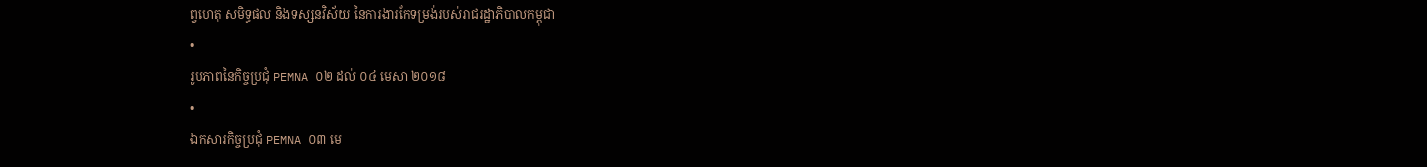ព្វហេតុ សមិទ្ធផល និងទស្សនវិស័យ នៃការងារកែទម្រង់របស់រាជរដ្ឋាភិបាលកម្ពុជា
•
រូបភាពនៃកិច្ចប្រជុំ PEMNA ០២ ដល់ ០៤ មេសា ២០១៨
•
ឯកសារកិច្ចប្រជុំ PEMNA ០៣ មេ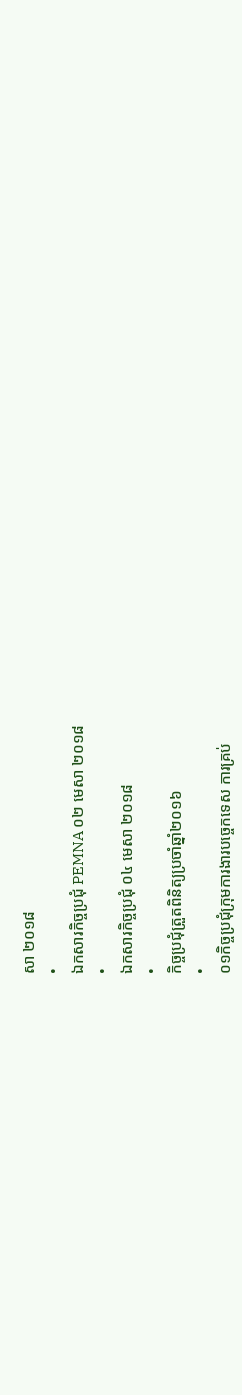សា ២០១៨
•
ឯកសារកិច្ចប្រជុំ PEMNA ០២ មេសា ២០១៨
•
ឯកសារកិច្ចប្រជុំ ០៤ មេសា ២០១៨
•
កិច្ចប្រជុំត្រួតពិនិត្យប្រចាំឆ្នាំ២០១៦
•
០១កិច្ចប្រជុំក្រុមការងារបច្ចេកទេស ការគ្រប់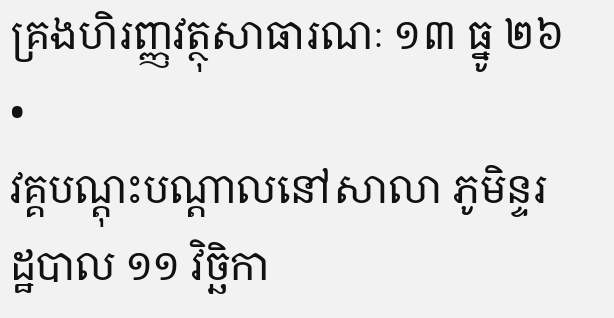គ្រងហិរញ្ញវត្ថុសាធារណៈ ១៣ ធ្នូ ២៦
•
វគ្គបណ្តុះបណ្តាលនៅសាលា ភូមិន្ទរដ្ឋបាល ១១ វិច្ឆិកា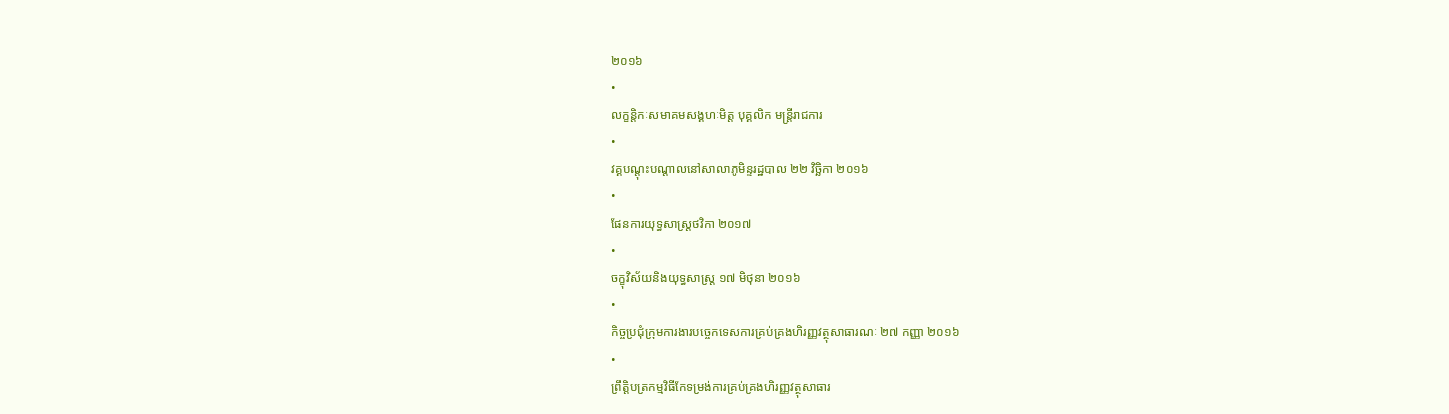២០១៦
•
លក្ខន្តិកៈសមាគមសង្គហៈមិត្ត បុគ្គលិក មន្ត្រីរាជការ
•
វគ្គបណ្តុះបណ្តាលនៅសាលាភូមិន្ទរដ្ឋបាល ២២ វិច្ឆិកា ២០១៦
•
ផែនការយុទ្ធសាស្ត្រថវិកា ២០១៧
•
ចក្ខុវិស័យនិងយុទ្ធសាស្ត្រ ១៧ មិថុនា ២០១៦
•
កិច្ចប្រជុំក្រុមការងារបច្ចេកទេសការគ្រប់គ្រងហិរញ្ញវត្ថុសាធារណៈ ២៧ កញ្ញា ២០១៦
•
ព្រឹត្តិបត្រកម្មវិធីកែទម្រង់ការគ្រប់គ្រងហិរញ្ញវត្ថុសាធារ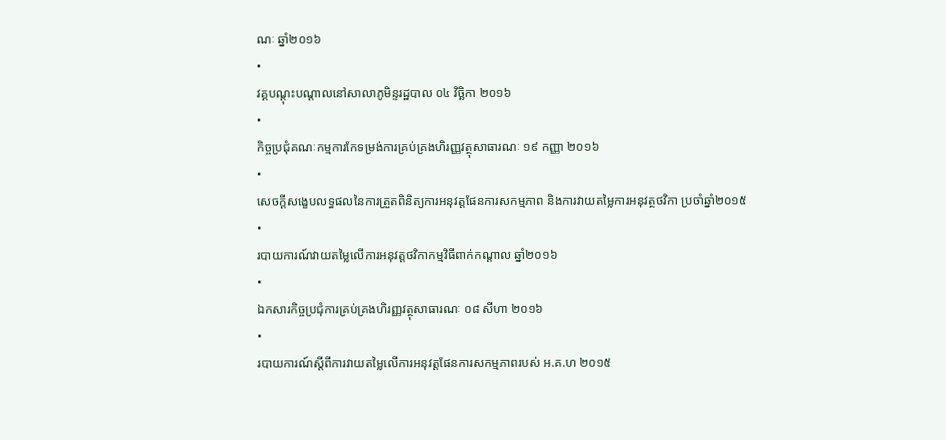ណៈ ឆ្នាំ២០១៦
•
វគ្គបណ្តុះបណ្តាលនៅសាលាភូមិន្ទរដ្ឋបាល ០៤ វិច្ឆិកា ២០១៦
•
កិច្ចប្រជុំគណៈកម្មការកែទម្រង់ការគ្រប់គ្រងហិរញ្ញវត្ថុសាធារណៈ ១៩ កញ្ញា ២០១៦
•
សេចក្តីសង្ខេបលទ្ធផលនៃការត្រួតពិនិត្យការអនុវត្តផែនការសកម្មភាព និងការវាយតម្លៃការអនុវត្ថថវិកា ប្រចាំឆ្នាំ២០១៥
•
របាយការណ៍វាយតម្លៃលើការអនុវត្តថវិកាកម្មវិធីពាក់កណ្តាល ឆ្នាំ២០១៦
•
ឯកសារកិច្ចប្រជុំការគ្រប់គ្រងហិរញ្ញវត្ថុសាធារណៈ ០៨ សីហា ២០១៦
•
របាយការណ៍ស្តីពីការវាយតម្លៃលើការអនុវត្តផែនការសកម្មភាពរបស់ អ.គ.ហ ២០១៥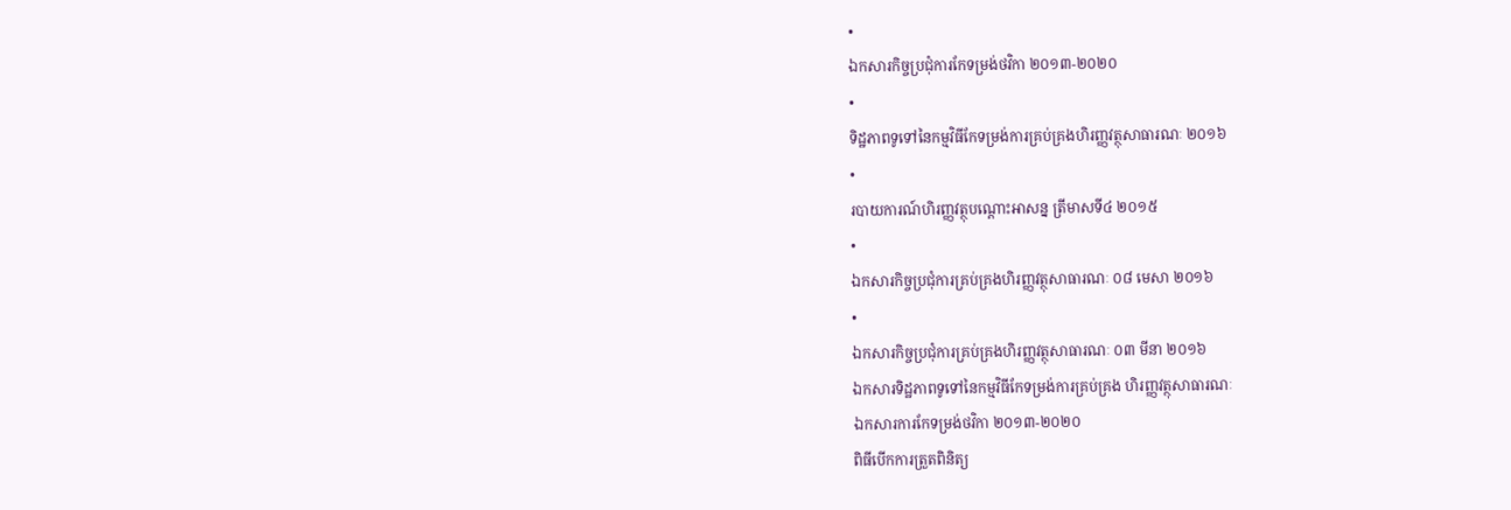•
ឯកសារកិច្ចប្រជុំការកែទម្រង់ថវិកា ២០១៣-២០២០
•
ទិដ្ឋភាពទូទៅនៃកម្មវិធីកែទម្រង់ការគ្រប់គ្រងហិរញ្ញវត្ថុសាធារណៈ ២០១៦
•
របាយការណ៍ហិរញ្ញវត្ថុបណ្តោះអាសន្ន ត្រីមាសទី៤ ២០១៥
•
ឯកសារកិច្ចប្រជុំការគ្រប់គ្រងហិរញ្ញវត្ថុសាធារណៈ ០៨ មេសា ២០១៦
•
ឯកសារកិច្ចប្រជុំការគ្រប់គ្រងហិរញ្ញវត្ថុសាធារណៈ ០៣ មីនា ២០១៦
ឯកសារទិដ្ឋភាពទូទៅនៃកម្មវិធីកែទម្រង់ការគ្រប់គ្រង ហិរញ្ញវត្ថុសាធារណៈ
ឯកសារការកែទម្រង់ថវិកា ២០១៣-២០២០
ពិធីបើកការត្រួតពិនិត្យ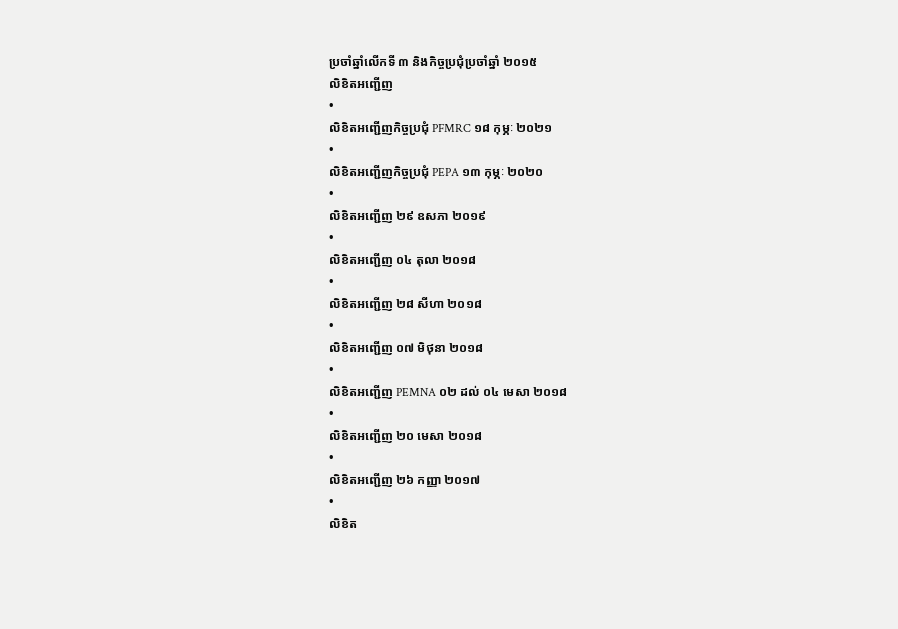ប្រចាំឆ្នាំលើកទី ៣ និងកិច្ចប្រជុំប្រចាំឆ្នាំ ២០១៥
លិខិតអញ្ជើញ
•
លិខិតអញ្ជើញកិច្ចប្រជុំ PFMRC ១៨ កុម្ភៈ ២០២១
•
លិខិតអញ្ជើញកិច្ចប្រជុំ PEPA ១៣ កុម្ភៈ ២០២០
•
លិខិតអញ្ជើញ ២៩ ឧសភា ២០១៩
•
លិខិតអញ្ជើញ ០៤ តុលា ២០១៨
•
លិខិតអញ្ជើញ ២៨ សីហា ២០១៨
•
លិខិតអញ្ជើញ ០៧ មិថុនា ២០១៨
•
លិខិតអញ្ជើញ PEMNA ០២ ដល់ ០៤ មេសា ២០១៨
•
លិខិតអញ្ជើញ ២០ មេសា ២០១៨
•
លិខិតអញ្ជើញ ២៦ កញ្ញា ២០១៧
•
លិខិត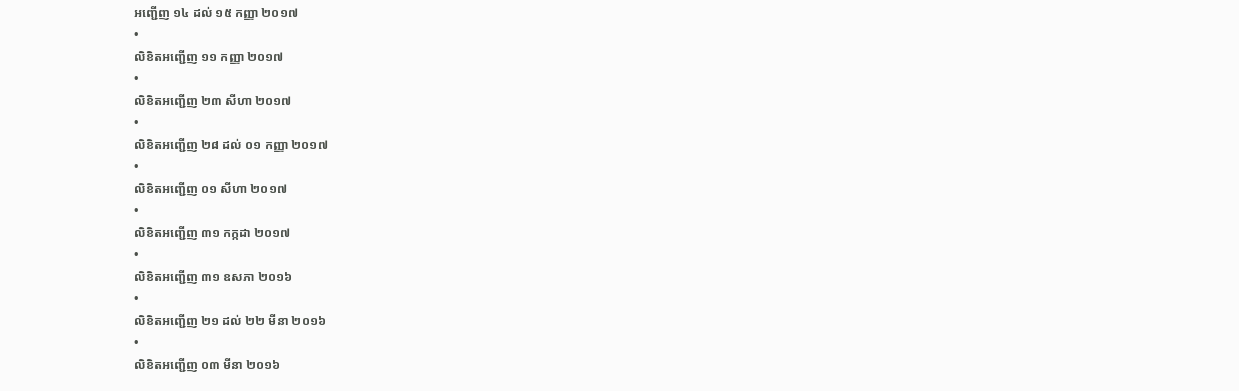អញ្ជើញ ១៤ ដល់ ១៥ កញ្ញា ២០១៧
•
លិខិតអញ្ជើញ ១១ កញ្ញា ២០១៧
•
លិខិតអញ្ជើញ ២៣ សីហា ២០១៧
•
លិខិតអញ្ជើញ ២៨ ដល់ ០១ កញ្ញា ២០១៧
•
លិខិតអញ្ជើញ ០១ សីហា ២០១៧
•
លិខិតអញ្ជើញ ៣១ កក្កដា ២០១៧
•
លិខិតអញ្ជើញ ៣១ ឧសភា ២០១៦
•
លិខិតអញ្ជើញ ២១ ដល់ ២២ មីនា ២០១៦
•
លិខិតអញ្ជើញ ០៣ មីនា ២០១៦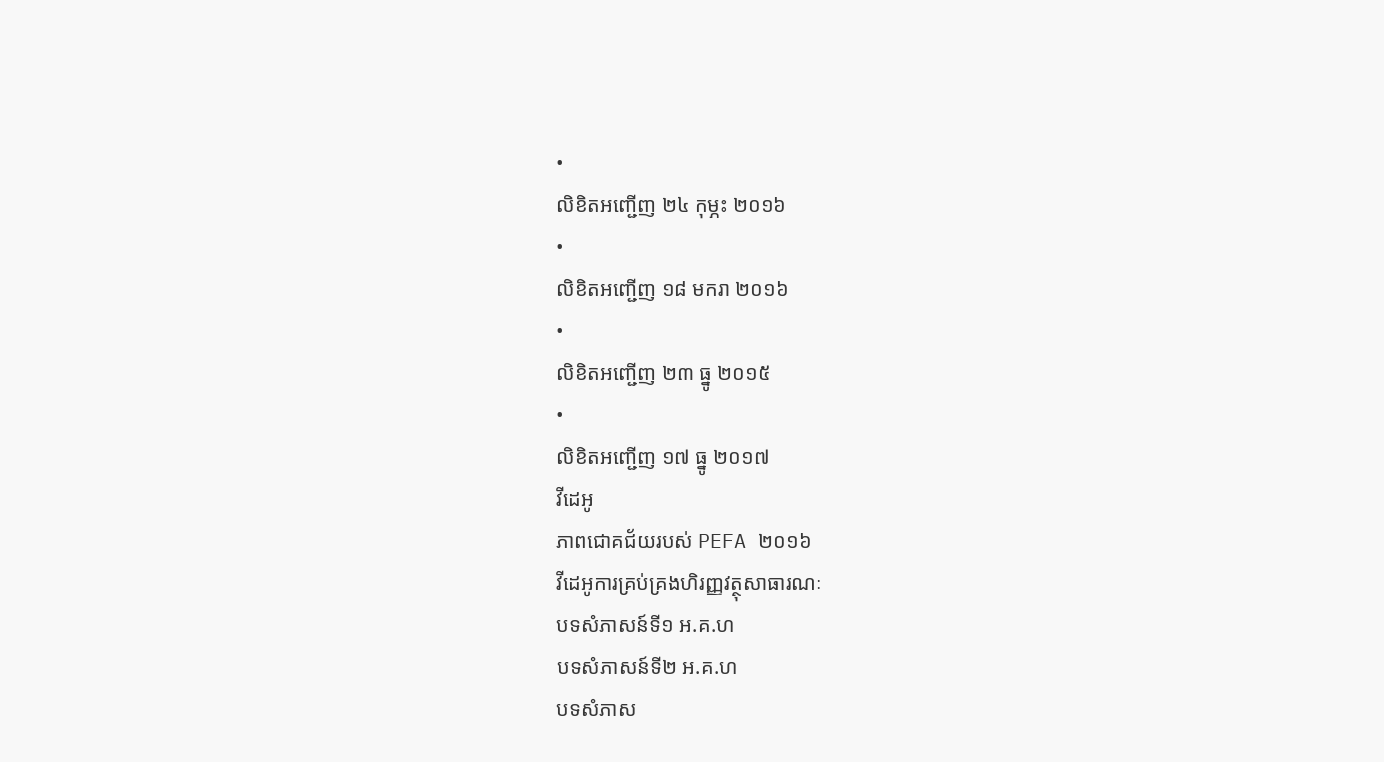•
លិខិតអញ្ជើញ ២៤ កុម្ភះ ២០១៦
•
លិខិតអញ្ជើញ ១៨ មករា ២០១៦
•
លិខិតអញ្ជើញ ២៣ ធ្នូ ២០១៥
•
លិខិតអញ្ជើញ ១៧ ធ្នូ ២០១៧
វីដេអូ
ភាពជោគជ័យរបស់ PEFA ២០១៦
វីដេអូការគ្រប់គ្រងហិរញ្ញវត្ថុសាធារណៈ
បទសំភាសន៍ទី១ អ.គ.ហ
បទសំភាសន៍ទី២ អ.គ.ហ
បទសំភាស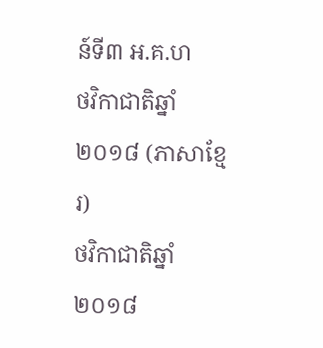ន៍ទី៣ អ.គ.ហ
ថវិកាជាតិឆ្នាំ ២០១៨ (ភាសាខ្មែរ)
ថវិកាជាតិឆ្នាំ ២០១៨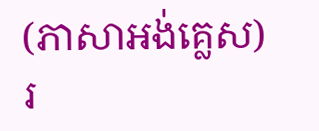(ភាសាអង់គ្លេស)
រ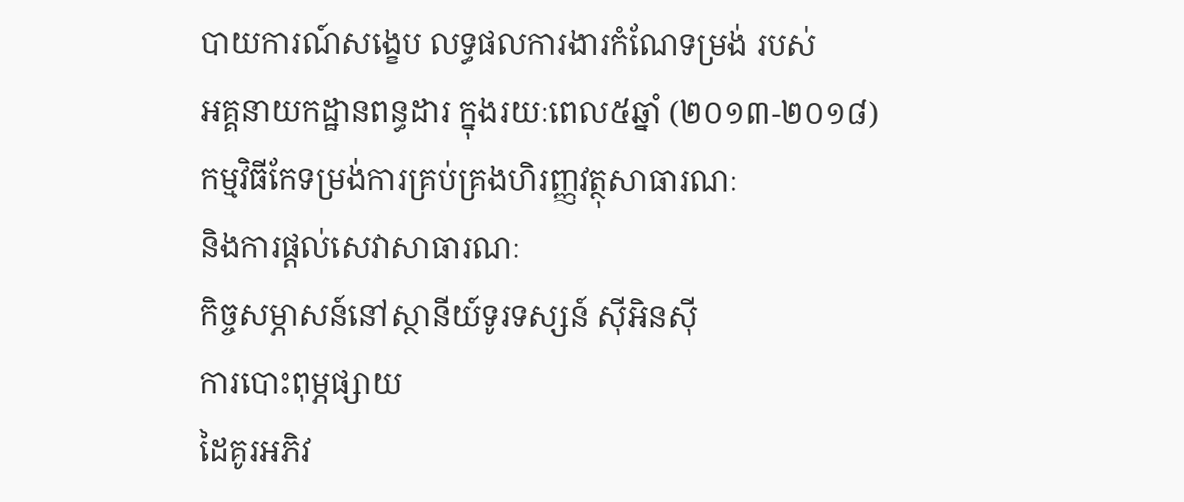បាយការណ៍សង្ខេប លទ្ធផលការងារកំណែទម្រង់ របស់
អគ្គនាយកដ្ឋានពន្ធដារ ក្នុងរយៈពេល៥ឆ្នាំ (២០១៣-២០១៨)
កម្មវិធីកែទម្រង់ការគ្រប់គ្រងហិរញ្ញវត្ថុសាធារណៈ
និងការផ្តល់សេវាសាធារណៈ
កិច្ចសម្ភាសន៍នៅស្ថានីយ៍ទូរទស្សន៍ ស៊ីអិនស៊ី
ការបោះពុម្ភផ្សាយ
ដៃគូរអភិវ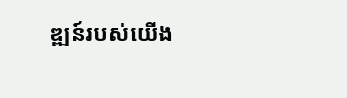ឌ្ឍន៍របស់យើង